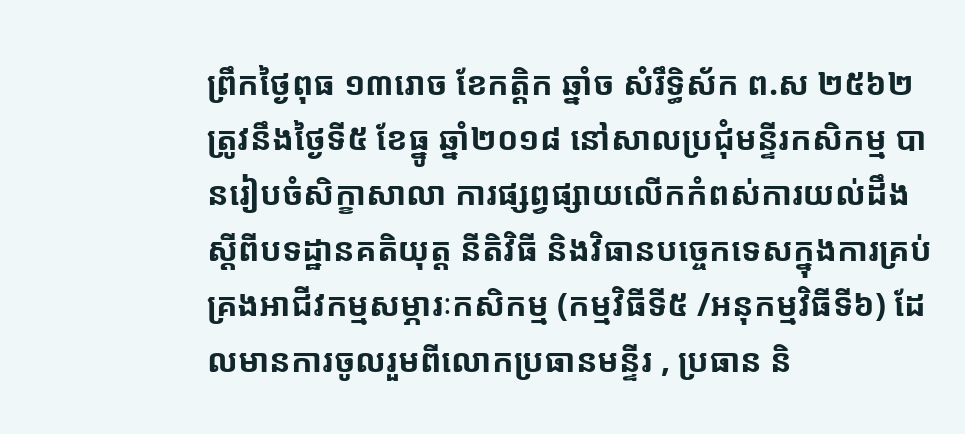ព្រឹកថ្ងៃពុធ ១៣រោច ខែកត្តិក ឆ្នាំច សំរឹទ្ធិស័ក ព.ស ២៥៦២ ត្រូវនឹងថ្ងៃទី៥ ខែធ្នូ ឆ្នាំ២០១៨ នៅសាលប្រជុំមន្ទីរកសិកម្ម បានរៀបចំសិក្ខាសាលា ការផ្សព្វផ្សាយលើកកំពស់ការយល់ដឹងស្តីពីបទដ្ឋានគតិយុត្ត នីតិវិធី និងវិធានបច្ចេកទេសក្នុងការគ្រប់គ្រងអាជីវកម្មសម្ភារៈកសិកម្ម (កម្មវិធីទី៥ /អនុកម្មវិធីទី៦) ដែលមានការចូលរួមពីលោកប្រធានមន្ទីរ , ប្រធាន និ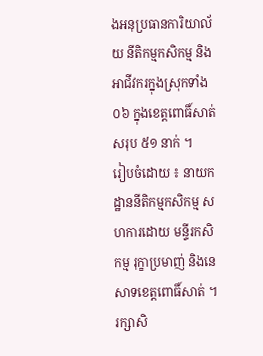ងអនុប្រធានការិយាល័យ នីតិកម្មកសិកម្ម និងអាជីវករក្នុងស្រុកទាំង០៦ ក្នុងខេត្តពោធិ៍សាត់ សរុប ៥១ នាក់ ។
រៀបចំដោយ ៖ នាយកដ្ឋាននីតិកម្មកសិកម្ម សហការដោយ មន្ទីរកសិកម្ម រុក្ខាប្រមាញ់ និងនេសាទខេត្តពោធិ៍សាត់ ។
រក្សាសិ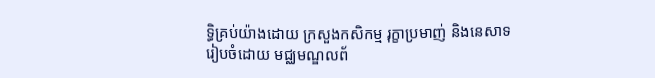ទិ្ធគ្រប់យ៉ាងដោយ ក្រសួងកសិកម្ម រុក្ខាប្រមាញ់ និងនេសាទ
រៀបចំដោយ មជ្ឈមណ្ឌលព័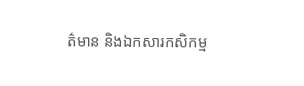ត៌មាន និងឯកសារកសិកម្ម